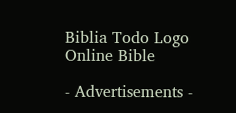Biblia Todo Logo
Online Bible

- Advertisements -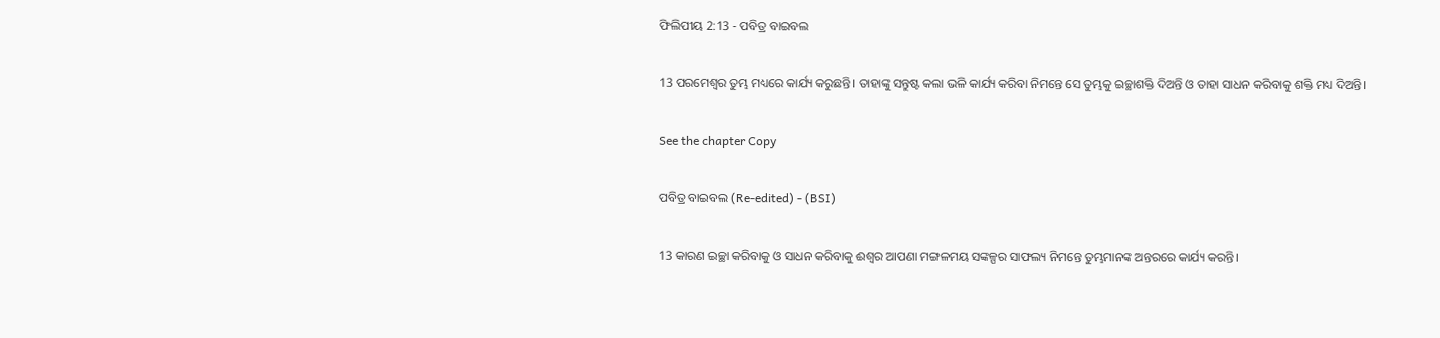ଫିଲିପୀୟ 2:13 - ପବିତ୍ର ବାଇବଲ

13 ପରମେଶ୍ୱର ତୁମ୍ଭ ମଧ୍ୟରେ କାର୍ଯ୍ୟ କରୁଛନ୍ତି। ତାହାଙ୍କୁ ସନ୍ତୁଷ୍ଟ କଲା ଭଳି କାର୍ଯ୍ୟ କରିବା ନିମନ୍ତେ ସେ ତୁମ୍ଭକୁ ଇଚ୍ଛାଶକ୍ତି ଦିଅନ୍ତି ଓ ତାହା ସାଧନ କରିବାକୁ ଶକ୍ତି ମଧ୍ୟ ଦିଅନ୍ତି।

See the chapter Copy

ପବିତ୍ର ବାଇବଲ (Re-edited) - (BSI)

13 କାରଣ ଇଚ୍ଛା କରିବାକୁ ଓ ସାଧନ କରିବାକୁ ଈଶ୍ଵର ଆପଣା ମଙ୍ଗଳମୟ ସଙ୍କଳ୍ପର ସାଫଲ୍ୟ ନିମନ୍ତେ ତୁମ୍ଭମାନଙ୍କ ଅନ୍ତରରେ କାର୍ଯ୍ୟ କରନ୍ତି।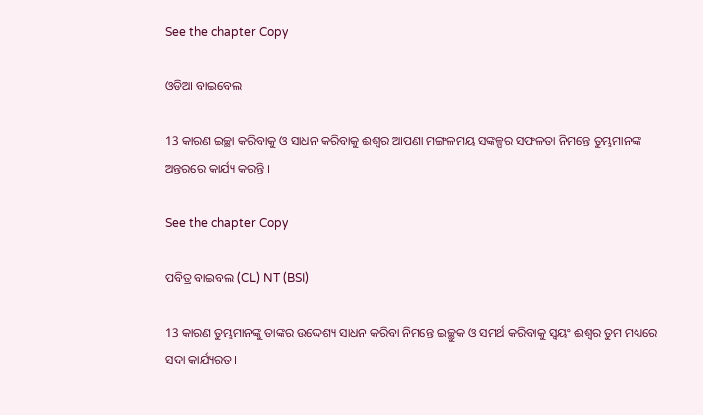See the chapter Copy

ଓଡିଆ ବାଇବେଲ

13 କାରଣ ଇଚ୍ଛା କରିବାକୁ ଓ ସାଧନ କରିବାକୁ ଈଶ୍ୱର ଆପଣା ମଙ୍ଗଳମୟ ସଙ୍କଳ୍ପର ସଫଳତା ନିମନ୍ତେ ତୁମ୍ଭମାନଙ୍କ ଅନ୍ତରରେ କାର୍ଯ୍ୟ କରନ୍ତି ।

See the chapter Copy

ପବିତ୍ର ବାଇବଲ (CL) NT (BSI)

13 କାରଣ ତୁମ୍ଭମାନଙ୍କୁ ତାଙ୍କର ଉଦ୍ଦେଶ୍ୟ ସାଧନ କରିବା ନିମନ୍ତେ ଇଚ୍ଛୁକ ଓ ସମର୍ଥ କରିବାକୁ ସ୍ୱୟଂ ଈଶ୍ୱର ତୁମ ମଧ୍ୟରେ ସଦା କାର୍ଯ୍ୟରତ।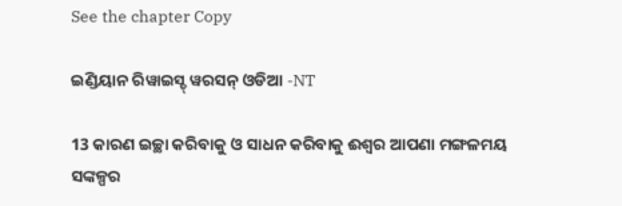See the chapter Copy

ଇଣ୍ଡିୟାନ ରିୱାଇସ୍ଡ୍ ୱରସନ୍ ଓଡିଆ -NT

13 କାରଣ ଇଚ୍ଛା କରିବାକୁ ଓ ସାଧନ କରିବାକୁ ଈଶ୍ବର ଆପଣା ମଙ୍ଗଳମୟ ସଙ୍କଳ୍ପର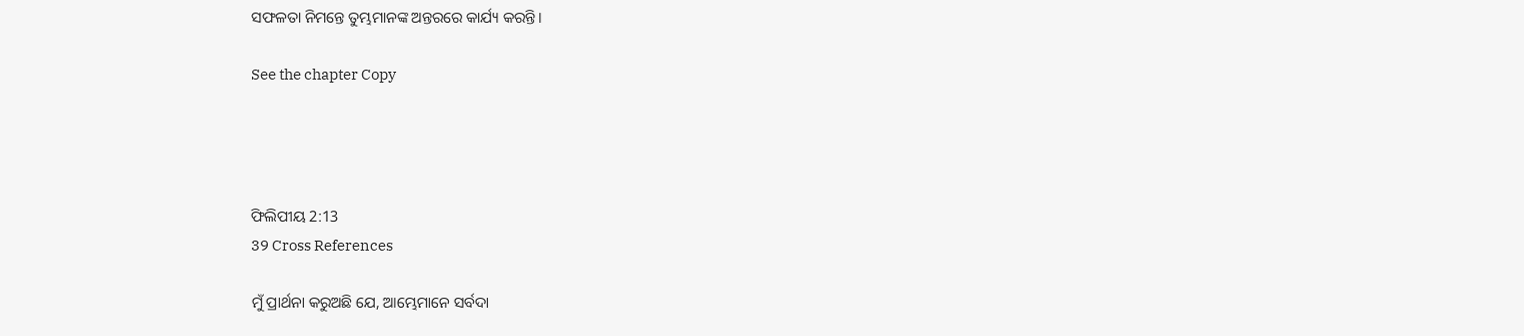ସଫଳତା ନିମନ୍ତେ ତୁମ୍ଭମାନଙ୍କ ଅନ୍ତରରେ କାର୍ଯ୍ୟ କରନ୍ତି।

See the chapter Copy




ଫିଲିପୀୟ 2:13
39 Cross References

ମୁଁ ପ୍ରାର୍ଥନା କରୁଅଛି ଯେ, ଆମ୍ଭେମାନେ ସର୍ବଦା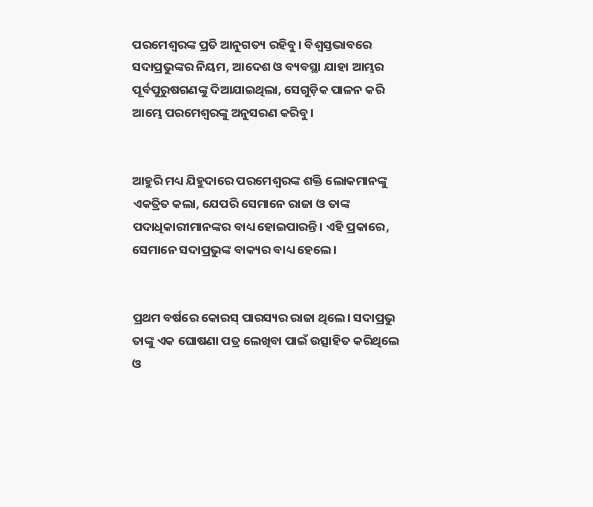ପରମେଶ୍ୱରଙ୍କ ପ୍ରତି ଆନୁଗତ୍ୟ ରହିବୁ। ବିଶ୍ୱସ୍ତଭାବରେ ସଦାପ୍ରଭୁଙ୍କର ନିୟମ, ଆଦେଶ ଓ ବ୍ୟବସ୍ଥା ଯାହା ଆମ୍ଭର ପୂର୍ବପୁରୁଷଗଣଙ୍କୁ ଦିଆଯାଇଥିଲା, ସେଗୁଡ଼ିକ ପାଳନ କରି ଆମ୍ଭେ ପରମେଶ୍ୱରଙ୍କୁ ଅନୁସରଣ କରିବୁ।


ଆହୁରି ମଧ୍ୟ ଯିହୁଦାରେ ପରମେଶ୍ୱରଙ୍କ ଶକ୍ତି ଲୋକମାନଙ୍କୁ ଏକତ୍ରିତ କଲା, ଯେପରି ସେମାନେ ରାଜା ଓ ତାଙ୍କ ପଦାଧିକାରୀମାନଙ୍କର ବାଧ୍ୟ ହୋଇପାରନ୍ତି। ଏହି ପ୍ରକାରେ, ସେମାନେ ସଦାପ୍ରଭୁଙ୍କ ବାକ୍ୟର ବାଧ୍ୟ ହେଲେ।


ପ୍ରଥମ ବର୍ଷରେ କୋରସ୍ ପାରସ୍ୟର ରାଜା ଥିଲେ। ସଦାପ୍ରଭୁ ତାଙ୍କୁ ଏକ ଘୋଷଣା ପତ୍ର ଲେଖିବା ପାଇଁ ଉତ୍ସାହିତ କରିଥିଲେ ଓ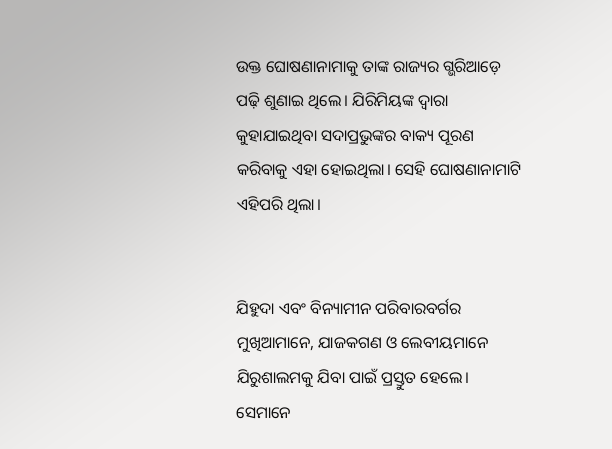ଉକ୍ତ ଘୋଷଣାନାମାକୁ ତାଙ୍କ ରାଜ୍ୟର ଗ୍ଭରିଆଡ଼େ ପଢ଼ି ଶୁଣାଇ ଥିଲେ। ଯିରିମିୟଙ୍କ ଦ୍ୱାରା କୁହାଯାଇଥିବା ସଦାପ୍ରଭୁଙ୍କର ବାକ୍ୟ ପୂରଣ କରିବାକୁ ଏହା ହୋଇଥିଲା। ସେହି ଘୋଷଣାନାମାଟି ଏହିପରି ଥିଲା।


ଯିହୁଦା ଏବଂ ବିନ୍ୟାମୀନ ପରିବାରବର୍ଗର ମୁଖିଆମାନେ, ଯାଜକଗଣ ଓ ଲେବୀୟମାନେ ଯିରୁଶାଲମକୁ ଯିବା ପାଇଁ ପ୍ରସ୍ତୁତ ହେଲେ। ସେମାନେ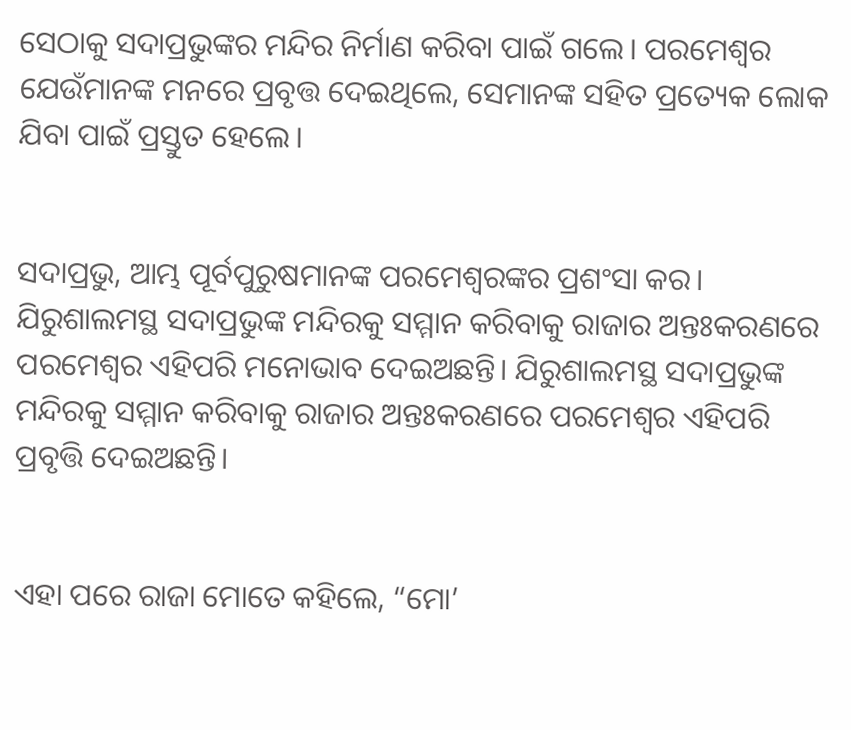ସେଠାକୁ ସଦାପ୍ରଭୁଙ୍କର ମନ୍ଦିର ନିର୍ମାଣ କରିବା ପାଇଁ ଗଲେ। ପରମେଶ୍ୱର ଯେଉଁମାନଙ୍କ ମନରେ ପ୍ରବୃତ୍ତ ଦେଇଥିଲେ, ସେମାନଙ୍କ ସହିତ ପ୍ରତ୍ୟେକ ଲୋକ ଯିବା ପାଇଁ ପ୍ରସ୍ତୁତ ହେଲେ।


ସଦାପ୍ରଭୁ, ଆମ୍ଭ ପୂର୍ବପୁରୁଷମାନଙ୍କ ପରମେଶ୍ୱରଙ୍କର ପ୍ରଶଂସା କର। ଯିରୁଶାଲମସ୍ଥ ସଦାପ୍ରଭୁଙ୍କ ମନ୍ଦିରକୁ ସମ୍ମାନ କରିବାକୁ ରାଜାର ଅନ୍ତଃକରଣରେ ପରମେଶ୍ୱର ଏହିପରି ମନୋଭାବ ଦେଇଅଛନ୍ତି। ଯିରୁଶାଲମସ୍ଥ ସଦାପ୍ରଭୁଙ୍କ ମନ୍ଦିରକୁ ସମ୍ମାନ କରିବାକୁ ରାଜାର ଅନ୍ତଃକରଣରେ ପରମେଶ୍ୱର ଏହିପରି ପ୍ରବୃତ୍ତି ଦେଇଅଛନ୍ତି।


ଏହା ପରେ ରାଜା ମୋତେ କହିଲେ, “ମୋ’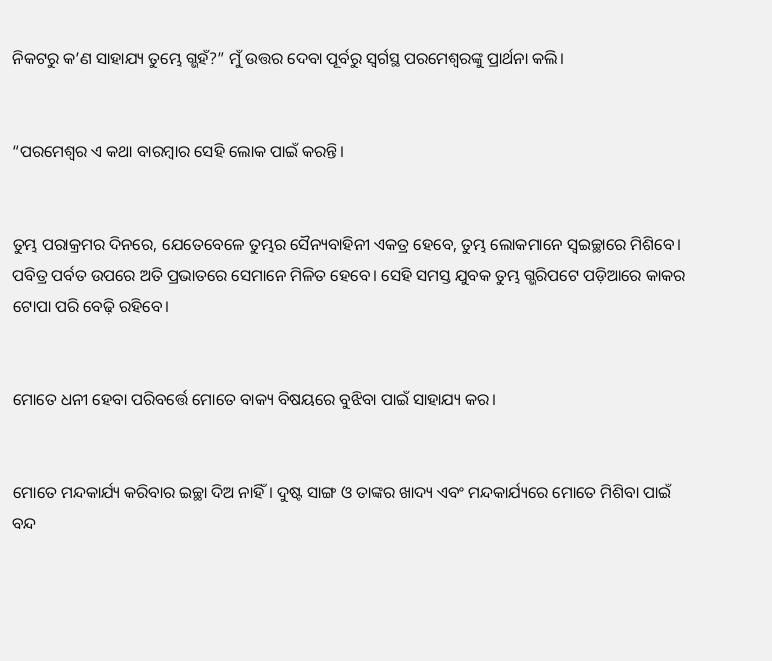ନିକଟରୁ କ’ଣ ସାହାଯ୍ୟ ତୁମ୍ଭେ ଗ୍ଭହଁ?” ମୁଁ ଉତ୍ତର ଦେବା ପୂର୍ବରୁ ସ୍ୱର୍ଗସ୍ଥ ପରମେଶ୍ୱରଙ୍କୁ ପ୍ରାର୍ଥନା କଲି।


“ପରମେଶ୍ୱର ଏ କଥା ବାରମ୍ବାର ସେହି ଲୋକ ପାଇଁ କରନ୍ତି।


ତୁମ୍ଭ ପରାକ୍ରମର ଦିନରେ, ଯେତେବେଳେ ତୁମ୍ଭର ସୈନ୍ୟବାହିନୀ ଏକତ୍ର ହେବେ, ତୁମ୍ଭ ଲୋକମାନେ ସ୍ୱଇଚ୍ଛାରେ ମିଶିବେ। ପବିତ୍ର ପର୍ବତ ଉପରେ ଅତି ପ୍ରଭାତରେ ସେମାନେ ମିଳିତ ହେବେ। ସେହି ସମସ୍ତ ଯୁବକ ତୁମ୍ଭ ଗ୍ଭରିପଟେ ପଡ଼ିଆରେ କାକର ଟୋପା ପରି ବେଢ଼ି ରହିବେ।


ମୋତେ ଧନୀ ହେବା ପରିବର୍ତ୍ତେ ମୋତେ ବାକ୍ୟ ବିଷୟରେ ବୁଝିବା ପାଇଁ ସାହାଯ୍ୟ କର।


ମୋତେ ମନ୍ଦକାର୍ଯ୍ୟ କରିବାର ଇଚ୍ଛା ଦିଅ ନାହିଁ। ଦୁଷ୍ଟ ସାଙ୍ଗ ଓ ତାଙ୍କର ଖାଦ୍ୟ ଏବଂ ମନ୍ଦକାର୍ଯ୍ୟରେ ମୋତେ ମିଶିବା ପାଇଁ ବନ୍ଦ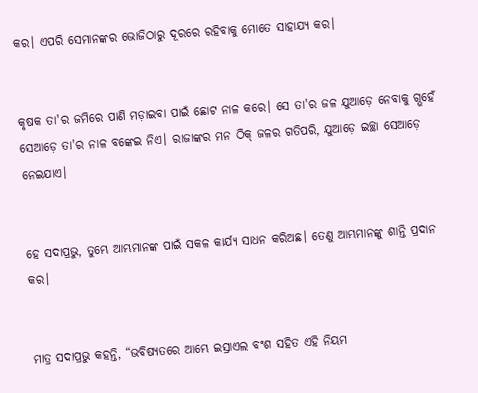କର। ଏପରି ସେମାନଙ୍କର ଭୋଜିଠାରୁ ଦୂରରେ ରହିବାକୁ ମୋତେ ସାହାଯ୍ୟ କର।


କୃଷକ ତା'ର ଜମିରେ ପାଣି ମଡ଼ାଇବା ପାଇଁ ଛୋଟ ନାଳ କରେ। ସେ ତା'ର ଜଳ ଯୁଆଡ଼େ ନେବାକୁ ଗ୍ଭହେଁ ସେଆଡ଼େ ତା'ର ନାଳ ବଙ୍କେଇ ନିଏ। ରାଜାଙ୍କର ମନ ଠିକ୍ ଜଳର ଗତିପରି, ଯୁଆଡ଼େ ଇଚ୍ଛା ସେଆଡ଼େ ନେଇଯାଏ।


ହେ ସଦାପ୍ରଭୁ, ତୁମ୍ଭେ ଆମ୍ଭମାନଙ୍କ ପାଇଁ ସକଳ କାର୍ଯ୍ୟ ସାଧନ କରିଅଛ। ତେଣୁ ଆମ୍ଭମାନଙ୍କୁ ଶାନ୍ତି ପ୍ରଦାନ କର।


ମାତ୍ର ସଦାପ୍ରଭୁ କହନ୍ତି, “ଭବିଷ୍ୟତରେ ଆମ୍ଭେ ଇସ୍ରାଏଲ ବଂଶ ସହିତ ଏହି ନିୟମ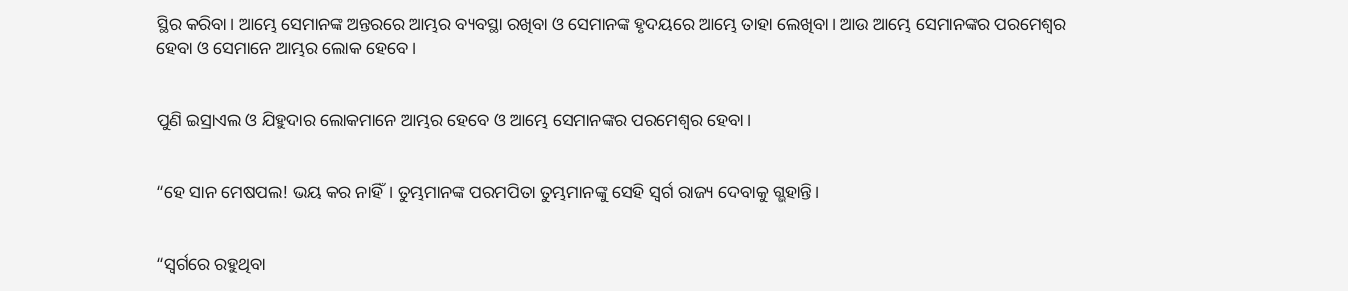ସ୍ଥିର କରିବା। ଆମ୍ଭେ ସେମାନଙ୍କ ଅନ୍ତରରେ ଆମ୍ଭର ବ୍ୟବସ୍ଥା ରଖିବା ଓ ସେମାନଙ୍କ ହୃଦୟରେ ଆମ୍ଭେ ତାହା ଲେଖିବା। ଆଉ ଆମ୍ଭେ ସେମାନଙ୍କର ପରମେଶ୍ୱର ହେବା ଓ ସେମାନେ ଆମ୍ଭର ଲୋକ ହେବେ।


ପୁଣି ଇସ୍ରାଏଲ ଓ ଯିହୁଦାର ଲୋକମାନେ ଆମ୍ଭର ହେବେ ଓ ଆମ୍ଭେ ସେମାନଙ୍କର ପରମେଶ୍ୱର ହେବା।


“ହେ ସାନ ମେଷପଲ! ଭୟ କର ନାହିଁ। ତୁମ୍ଭମାନଙ୍କ ପରମପିତା ତୁମ୍ଭମାନଙ୍କୁ ସେହି ସ୍ୱର୍ଗ ରାଜ୍ୟ ଦେବାକୁ ଗ୍ଭହାନ୍ତି।


“ସ୍ୱର୍ଗରେ ରହୁଥିବା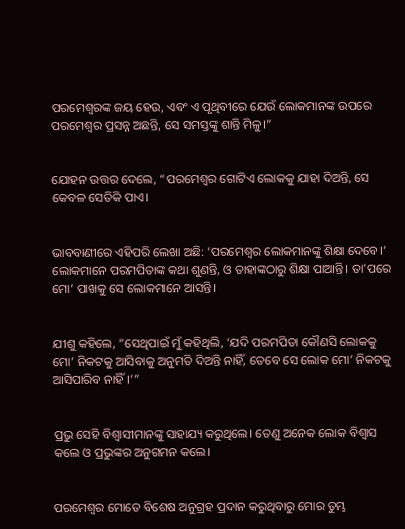ପରମେଶ୍ୱରଙ୍କ ଜୟ ହେଉ, ଏବଂ ଏ ପୃଥିବୀରେ ଯେଉଁ ଲୋକମାନଙ୍କ ଉପରେ ପରମେଶ୍ୱର ପ୍ରସନ୍ନ ଅଛନ୍ତି, ସେ ସମସ୍ତଙ୍କୁ ଶାନ୍ତି ମିଳୁ।”


ଯୋହନ ଉତ୍ତର ଦେଲେ, “ପରମେଶ୍ୱର ଗୋଟିଏ ଲୋକକୁ ଯାହା ଦିଅନ୍ତି, ସେ କେବଳ ସେତିକି ପାଏ।


ଭାବବାଣୀରେ ଏହିପରି ଲେଖା ଅଛି: ‘ପରମେଶ୍ୱର ଲୋକମାନଙ୍କୁ ଶିକ୍ଷା ଦେବେ।’ ଲୋକମାନେ ପରମପିତାଙ୍କ କଥା ଶୁଣନ୍ତି, ଓ ତାହାଙ୍କଠାରୁ ଶିକ୍ଷା ପାଆନ୍ତି। ତା'ପରେ ମୋ’ ପାଖକୁ ସେ ଲୋକମାନେ ଆସନ୍ତି।


ଯୀଶୁ କହିଲେ, “ସେଥିପାଇଁ ମୁଁ କହିଥିଲି, ‘ଯଦି ପରମପିତା କୌଣସି ଲୋକକୁ ମୋ’ ନିକଟକୁ ଆସିବାକୁ ଅନୁମତି ଦିଅନ୍ତି ନାହିଁ, ତେବେ ସେ ଲୋକ ମୋ’ ନିକଟକୁ ଆସିପାରିବ ନାହିଁ।’”


ପ୍ରଭୁ ସେହି ବିଶ୍ୱାସୀମାନଙ୍କୁ ସାହାଯ୍ୟ କରୁଥିଲେ। ତେଣୁ ଅନେକ ଲୋକ ବିଶ୍ୱାସ କଲେ ଓ ପ୍ରଭୁଙ୍କର ଅନୁଗମନ କଲେ।


ପରମେଶ୍ୱର ମୋତେ ବିଶେଷ ଅନୁଗ୍ରହ ପ୍ରଦାନ କରୁଥିବାରୁ ମୋର ତୁମ୍ଭ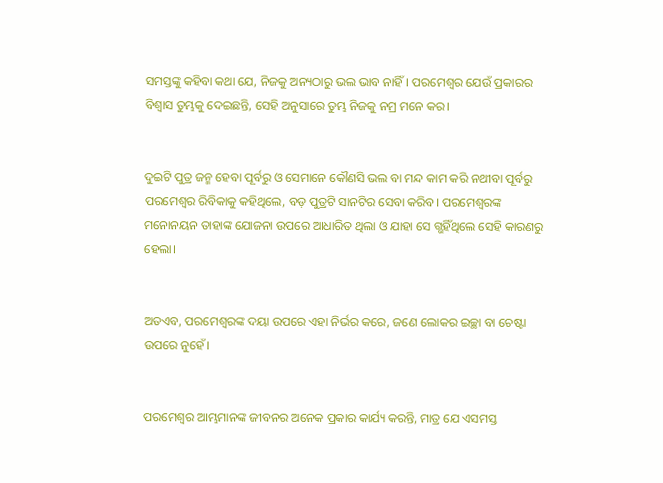ସମସ୍ତଙ୍କୁ କହିବା କଥା ଯେ, ନିଜକୁ ଅନ୍ୟଠାରୁ ଭଲ ଭାବ ନାହିଁ। ପରମେଶ୍ୱର ଯେଉଁ ପ୍ରକାରର ବିଶ୍ୱାସ ତୁମ୍ଭକୁ ଦେଇଛନ୍ତି, ସେହି ଅନୁସାରେ ତୁମ୍ଭ ନିଜକୁ ନମ୍ର ମନେ କର।


ଦୁଇଟି ପୁତ୍ର ଜନ୍ମ ହେବା ପୂର୍ବରୁ ଓ ସେମାନେ କୌଣସି ଭଲ ବା ମନ୍ଦ କାମ କରି ନଥୀବା ପୂର୍ବରୁ ପରମେଶ୍ୱର ରିବିକାକୁ କହିଥିଲେ, ବଡ଼ ପୁତ୍ରଟି ସାନଟିର ସେବା କରିବ। ପରମେଶ୍ୱରଙ୍କ ମନୋନୟନ ତାହାଙ୍କ ଯୋଜନା ଉପରେ ଆଧାରିତ ଥିଲା ଓ ଯାହା ସେ ଗ୍ଭହିଁଥିଲେ ସେହି କାରଣରୁ ହେଲା।


ଅତଏବ, ପରମେଶ୍ୱରଙ୍କ ଦୟା ଉପରେ ଏହା ନିର୍ଭର କରେ, ଜଣେ ଲୋକର ଇଚ୍ଛା ବା ଚେଷ୍ଟା ଉପରେ ନୁହେଁ।


ପରମେଶ୍ୱର ଆମ୍ଭମାନଙ୍କ ଜୀବନର ଅନେକ ପ୍ରକାର କାର୍ଯ୍ୟ କରନ୍ତି, ମାତ୍ର ଯେ ଏସମସ୍ତ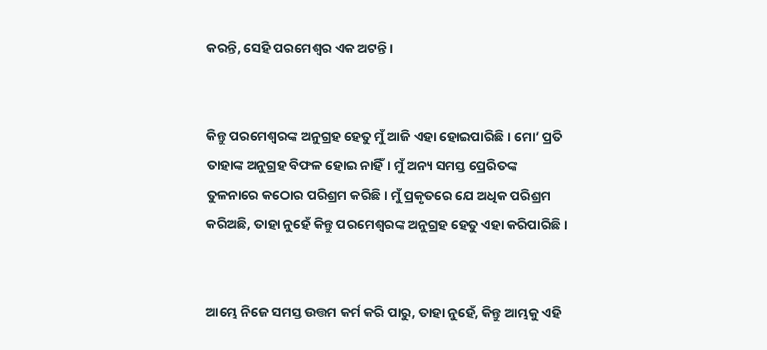କରନ୍ତି, ସେହି ପରମେଶ୍ୱର ଏକ ଅଟନ୍ତି।


କିନ୍ତୁ ପରମେଶ୍ୱରଙ୍କ ଅନୁଗ୍ରହ ହେତୁ ମୁଁ ଆଜି ଏହା ହୋଇପାରିଛି। ମୋ’ ପ୍ରତି ତାହାଙ୍କ ଅନୁଗ୍ରହ ବିଫଳ ହୋଇ ନାହିଁ। ମୁଁ ଅନ୍ୟ ସମସ୍ତ ପ୍ରେରିତଙ୍କ ତୁଳନାରେ କଠୋର ପରିଶ୍ରମ କରିଛି। ମୁଁ ପ୍ରକୃତରେ ଯେ ଅଧିକ ପରିଶ୍ରମ କରିଅଛି, ତାହା ନୁହେଁ କିନ୍ତୁ ପରମେଶ୍ୱରଙ୍କ ଅନୁଗ୍ରହ ହେତୁ ଏହା କରିପାରିଛି।


ଆମ୍ଭେ ନିଜେ ସମସ୍ତ ଉତ୍ତମ କର୍ମ କରି ପାରୁ, ତାହା ନୁହେଁ, କିନ୍ତୁ ଆମ୍ଭକୁ ଏହି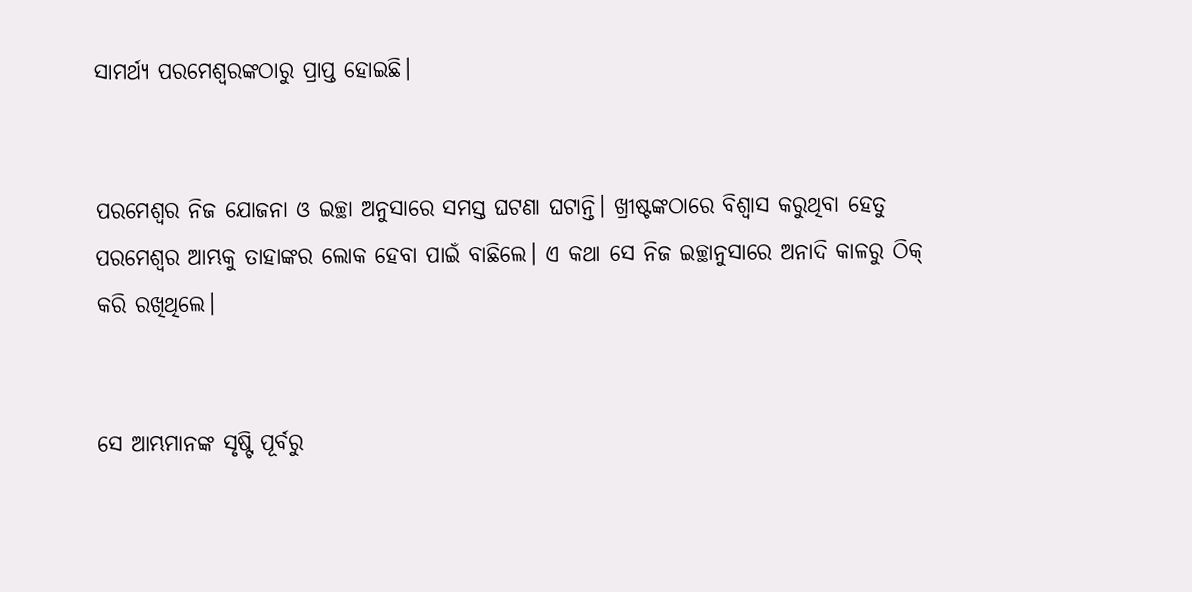ସାମର୍ଥ୍ୟ ପରମେଶ୍ୱରଙ୍କଠାରୁ ପ୍ରାପ୍ତ ହୋଇଛି।


ପରମେଶ୍ୱର ନିଜ ଯୋଜନା ଓ ଇଚ୍ଛା ଅନୁସାରେ ସମସ୍ତ ଘଟଣା ଘଟାନ୍ତି। ଖ୍ରୀଷ୍ଟଙ୍କଠାରେ ବିଶ୍ୱାସ କରୁଥିବା ହେତୁ ପରମେଶ୍ୱର ଆମ୍ଭକୁ ତାହାଙ୍କର ଲୋକ ହେବା ପାଇଁ ବାଛିଲେ। ଏ କଥା ସେ ନିଜ ଇଚ୍ଛାନୁସାରେ ଅନାଦି କାଳରୁ ଠିକ୍ କରି ରଖିଥିଲେ।


ସେ ଆମ୍ଭମାନଙ୍କ ସୃଷ୍ଟି ପୂର୍ବରୁ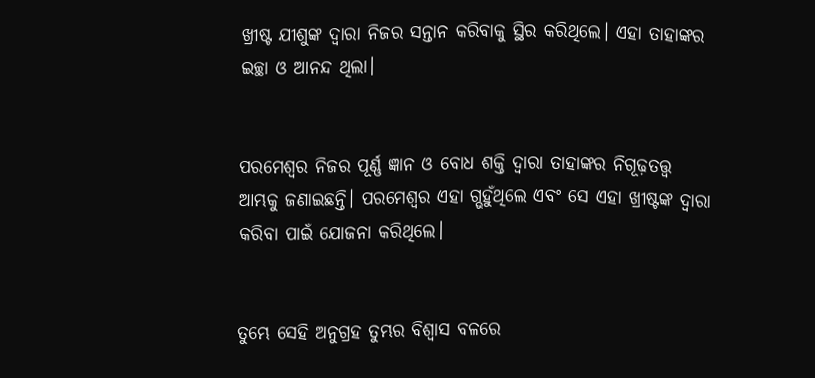ଖ୍ରୀଷ୍ଟ ଯୀଶୁଙ୍କ ଦ୍ୱାରା ନିଜର ସନ୍ତାନ କରିବାକୁ ସ୍ଥିର କରିଥିଲେ। ଏହା ତାହାଙ୍କର ଇଚ୍ଛା ଓ ଆନନ୍ଦ ଥିଲା।


ପରମେଶ୍ୱର ନିଜର ପୂର୍ଣ୍ଣ ଜ୍ଞାନ ଓ ବୋଧ ଶକ୍ତି ଦ୍ୱାରା ତାହାଙ୍କର ନିଗୂଢ଼ତତ୍ତ୍ୱ ଆମ୍ଭକୁ ଜଣାଇଛନ୍ତି। ପରମେଶ୍ୱର ଏହା ଗ୍ଭହୁଁଥିଲେ ଏବଂ ସେ ଏହା ଖ୍ରୀଷ୍ଟଙ୍କ ଦ୍ୱାରା କରିବା ପାଇଁ ଯୋଜନା କରିଥିଲେ।


ତୁମ୍ଭେ ସେହି ଅନୁଗ୍ରହ ତୁମ୍ଭର ବିଶ୍ୱାସ ବଳରେ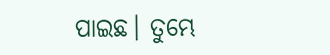ପାଇଛ। ତୁମ୍ଭେ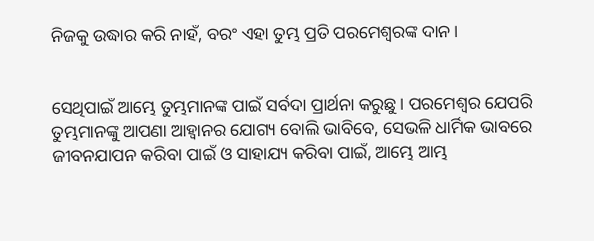ନିଜକୁ ଉଦ୍ଧାର କରି ନାହଁ, ବରଂ ଏହା ତୁମ୍ଭ ପ୍ରତି ପରମେଶ୍ୱରଙ୍କ ଦାନ।


ସେଥିପାଇଁ ଆମ୍ଭେ ତୁମ୍ଭମାନଙ୍କ ପାଇଁ ସର୍ବଦା ପ୍ରାର୍ଥନା କରୁଛୁ। ପରମେଶ୍ୱର ଯେପରି ତୁମ୍ଭମାନଙ୍କୁ ଆପଣା ଆହ୍ୱାନର ଯୋଗ୍ୟ ବୋଲି ଭାବିବେ, ସେଭଳି ଧାର୍ମିକ ଭାବରେ ଜୀବନଯାପନ କରିବା ପାଇଁ ଓ ସାହାଯ୍ୟ କରିବା ପାଇଁ, ଆମ୍ଭେ ଆମ୍ଭ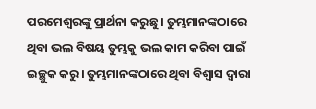ପରମେଶ୍ୱରଙ୍କୁ ପ୍ରାର୍ଥନା କରୁଛୁ। ତୁମ୍ଭମାନଙ୍କଠାରେ ଥିବା ଭଲ ବିଷୟ ତୁମ୍ଭକୁ ଭଲ କାମ କରିବା ପାଇଁ ଇଚ୍ଛୁକ କରୁ। ତୁମ୍ଭମାନଙ୍କଠାରେ ଥିବା ବିଶ୍ୱାସ ଦ୍ୱାରା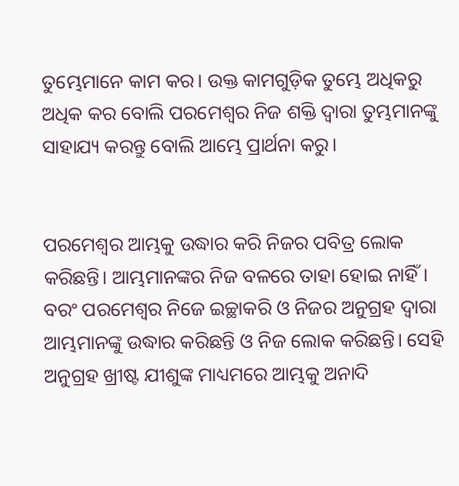ତୁମ୍ଭେମାନେ କାମ କର। ଉକ୍ତ କାମଗୁଡ଼ିକ ତୁମ୍ଭେ ଅଧିକରୁ ଅଧିକ କର ବୋଲି ପରମେଶ୍ୱର ନିଜ ଶକ୍ତି ଦ୍ୱାରା ତୁମ୍ଭମାନଙ୍କୁ ସାହାଯ୍ୟ କରନ୍ତୁ ବୋଲି ଆମ୍ଭେ ପ୍ରାର୍ଥନା କରୁ।


ପରମେଶ୍ୱର ଆମ୍ଭକୁ ଉଦ୍ଧାର କରି ନିଜର ପବିତ୍ର ଲୋକ କରିଛନ୍ତି। ଆମ୍ଭମାନଙ୍କର ନିଜ ବଳରେ ତାହା ହୋଇ ନାହିଁ। ବରଂ ପରମେଶ୍ୱର ନିଜେ ଇଚ୍ଛାକରି ଓ ନିଜର ଅନୁଗ୍ରହ ଦ୍ୱାରା ଆମ୍ଭମାନଙ୍କୁ ଉଦ୍ଧାର କରିଛନ୍ତି ଓ ନିଜ ଲୋକ କରିଛନ୍ତି। ସେହି ଅନୁଗ୍ରହ ଖ୍ରୀଷ୍ଟ ଯୀଶୁଙ୍କ ମାଧ୍ୟମରେ ଆମ୍ଭକୁ ଅନାଦି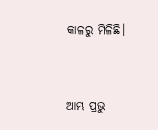କାଳରୁ ମିଳିଛି।


ଆମ୍ଭ ପ୍ରଭୁ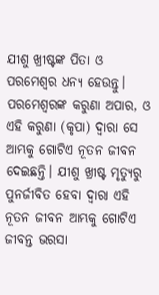ଯୀଶୁ ଖ୍ରୀଷ୍ଟଙ୍କ ପିତା ଓ ପରମେଶ୍ୱର ଧନ୍ୟ ହେଉନ୍ତୁ। ପରମେଶ୍ୱରଙ୍କ କରୁଣା ଅପାର, ଓ ଏହି କରୁଣା (କୃପା) ଦ୍ୱାରା ସେ ଆମ୍ଭକୁ ଗୋଟିଏ ନୂତନ ଜୀବନ ଦେଇଛନ୍ତି। ଯୀଶୁ ଖ୍ରୀଷ୍ଟ ମୃତ୍ୟୁରୁ ପୁନର୍ଜୀବିତ ହେବା ଦ୍ୱାରା ଏହି ନୂତନ ଜୀବନ ଆମ୍ଭକୁ ଗୋଟିଏ ଜୀବନ୍ତ ଭରସା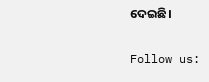ଦେଇଛି।


Follow us: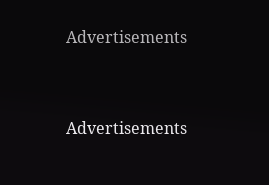Advertisements


Advertisements